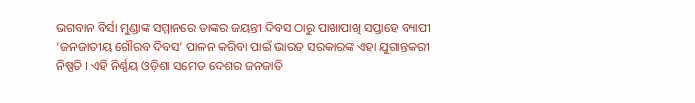ଭଗବାନ ବିର୍ସା ମୁଣ୍ଡାଙ୍କ ସମ୍ମାନରେ ତାଙ୍କର ଜୟନ୍ତୀ ଦିବସ ଠାରୁ ପାଖାପାଖି ସପ୍ତାହେ ବ୍ୟାପୀ ‘ଜନଜାତୀୟ ଗୌରବ ଦିବସ’ ପାଳନ କରିବା ପାଇଁ ଭାରତ ସରକାରଙ୍କ ଏହା ଯୁଗାନ୍ତକରୀ ନିଷ୍ପତି । ଏହି ନିର୍ଣ୍ଣୟ ଓଡ଼ିଶା ସମେତ ଦେଶର ଜନଜାତି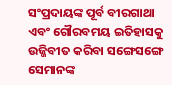ସଂପ୍ରଦାୟଙ୍କ ପୂର୍ବ ବୀରଗାଥା ଏବଂ ଗୌରବମୟ ଇତିହାସକୁ ଉଜ୍ଜିବୀତ କରିବା ସଙ୍ଗେସଙ୍ଗେ ସେମାନଙ୍କ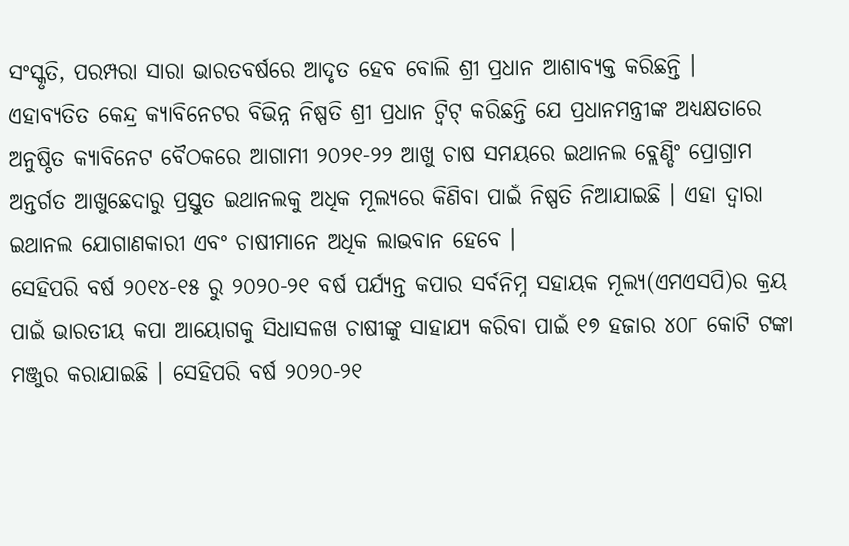ସଂସ୍କୃତି, ପରମ୍ପରା ସାରା ଭାରତବର୍ଷରେ ଆଦୃତ ହେବ ବୋଲି ଶ୍ରୀ ପ୍ରଧାନ ଆଶାବ୍ୟକ୍ତ କରିଛନ୍ତି ।
ଏହାବ୍ୟତିତ କେନ୍ଦ୍ର କ୍ୟାବିନେଟର ବିଭିନ୍ନ ନିଷ୍ପତି ଶ୍ରୀ ପ୍ରଧାନ ଟ୍ୱିଟ୍ କରିଛନ୍ତି ଯେ ପ୍ରଧାନମନ୍ତ୍ରୀଙ୍କ ଅଧ୍ୟକ୍ଷତାରେ ଅନୁଷ୍ଠିତ କ୍ୟାବିନେଟ ବୈଠକରେ ଆଗାମୀ ୨୦୨୧-୨୨ ଆଖୁ ଚାଷ ସମୟରେ ଇଥାନଲ ବ୍ଲେଣ୍ଡିଂ ପ୍ରୋଗ୍ରାମ ଅନ୍ତର୍ଗତ ଆଖୁଛେଦାରୁ ପ୍ରସ୍ତୁତ ଇଥାନଲକୁ ଅଧିକ ମୂଲ୍ୟରେ କିଣିବା ପାଇଁ ନିଷ୍ପତି ନିଆଯାଇଛି । ଏହା ଦ୍ୱାରା ଇଥାନଲ ଯୋଗାଣକାରୀ ଏବଂ ଚାଷୀମାନେ ଅଧିକ ଲାଭବାନ ହେବେ ।
ସେହିପରି ବର୍ଷ ୨୦୧୪-୧୫ ରୁ ୨୦୨୦-୨୧ ବର୍ଷ ପର୍ଯ୍ୟନ୍ତ କପାର ସର୍ବନିମ୍ନ ସହାୟକ ମୂଲ୍ୟ(ଏମଏସପି)ର କ୍ରୟ ପାଇଁ ଭାରତୀୟ କପା ଆୟୋଗକୁ ସିଧାସଳଖ ଚାଷୀଙ୍କୁ ସାହାଯ୍ୟ କରିବା ପାଇଁ ୧୭ ହଜାର ୪୦୮ କୋଟି ଟଙ୍କା ମଞ୍ଜୁର କରାଯାଇଛି । ସେହିପରି ବର୍ଷ ୨୦୨୦-୨୧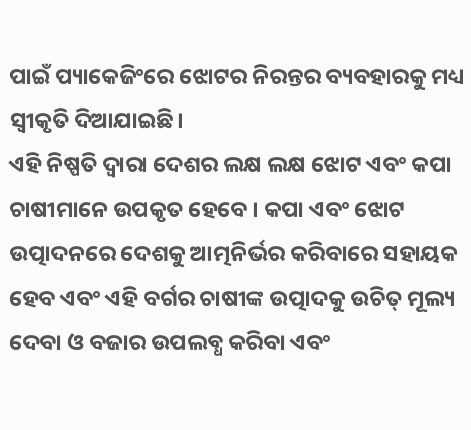ପାଇଁ ପ୍ୟାକେଜିଂରେ ଝୋଟର ନିରନ୍ତର ବ୍ୟବହାରକୁ ମଧ୍ୟ ସ୍ୱୀକୃତି ଦିଆଯାଇଛି।
ଏହି ନିଷ୍ପତି ଦ୍ୱାରା ଦେଶର ଲକ୍ଷ ଲକ୍ଷ ଝୋଟ ଏବଂ କପା ଚାଷୀମାନେ ଉପକୃତ ହେବେ । କପା ଏବଂ ଝୋଟ ଉତ୍ପାଦନରେ ଦେଶକୁ ଆତ୍ମନିର୍ଭର କରିବାରେ ସହାୟକ ହେବ ଏବଂ ଏହି ବର୍ଗର ଚାଷୀଙ୍କ ଉତ୍ପାଦକୁ ଉଚିତ୍ ମୂଲ୍ୟ ଦେବା ଓ ବଜାର ଉପଲବ୍ଧ କରିବା ଏବଂ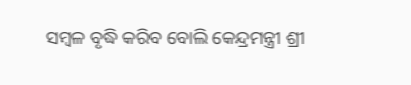ସମ୍ବଳ ବୃଦ୍ଧି କରିବ ବୋଲି କେନ୍ଦ୍ରମନ୍ତ୍ରୀ ଶ୍ରୀ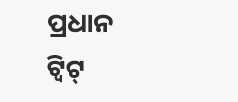ପ୍ରଧାନ ଟ୍ୱିଟ୍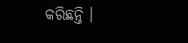କରିଛନ୍ତି ।